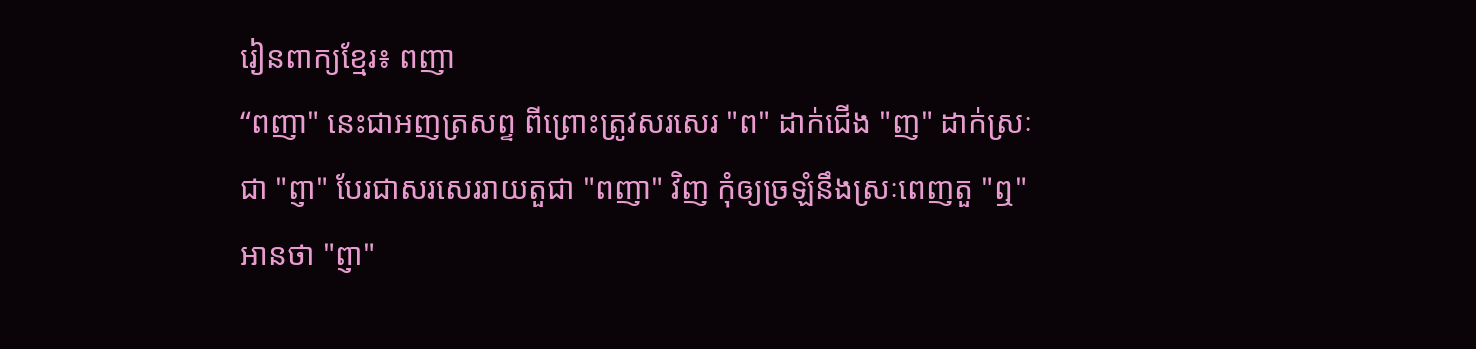រៀនពាក្យខ្មែរ៖ ពញា
“ពញា" នេះជាអញត្រសព្ទ ពីព្រោះត្រូវសរសេរ "ព" ដាក់ជើង "ញ" ដាក់ស្រៈ ជា "ព្ញា" បែរជាសរសេររាយតួជា "ពញា" វិញ កុំឲ្យច្រឡំនឹងស្រៈពេញតួ "ឮ" អានថា "ព្ញា"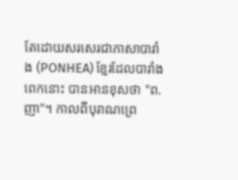តែដោយសរសេរជាភាសាបារាំង (PONHEA) ខ្មែរដែលបារាំងពេកនោះ បានអានខុសថា "ព.ញា"។ កាលពីបុរាណព្រេ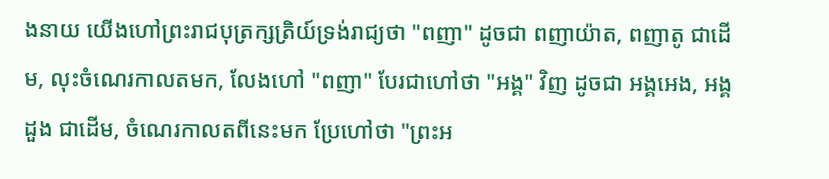ងនាយ យើងហៅព្រះរាជបុត្រក្សត្រិយ៍ទ្រង់រាជ្យថា "ពញា" ដូចជា ពញាយ៉ាត, ពញាតូ ជាដើម, លុះចំណេរកាលតមក, លែងហៅ "ពញា" បែរជាហៅថា "អង្គ" វិញ ដូចជា អង្គអេង, អង្គដួង ជាដើម, ចំណេរកាលតពីនេះមក ប្រែហៅថា "ព្រះអ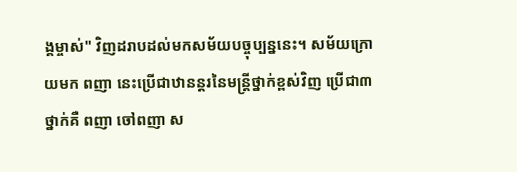ង្គម្ចាស់" វិញដរាបដល់មកសម័យបច្ចុប្បន្ននេះ។ សម័យក្រោយមក ពញា នេះប្រើជាឋានន្តរនៃមន្ត្រីថ្នាក់ខ្ពស់វិញ ប្រើជា៣ថ្នាក់គឺ ពញា ចៅពញា ស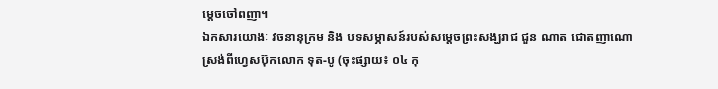ម្ដេចចៅពញា។
ឯកសារយោងៈ វចនានុក្រម និង បទសម្ភាសន៍របស់សម្ដេចព្រះសង្ឃរាជ ជួន ណាត ជោតញាណោ
ស្រង់ពីហ្វេសប៊ុកលោក ទុត-បូ (ចុះផ្សាយ៖ ០៤ កុ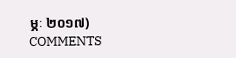ម្ភៈ ២០១៧)
COMMENTS